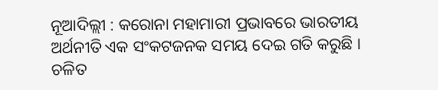ନୂଆଦିଲ୍ଲୀ : କରୋନା ମହାମାରୀ ପ୍ରଭାବରେ ଭାରତୀୟ ଅର୍ଥନୀତି ଏକ ସଂକଟଜନକ ସମୟ ଦେଇ ଗତି କରୁଛି । ଚଳିତ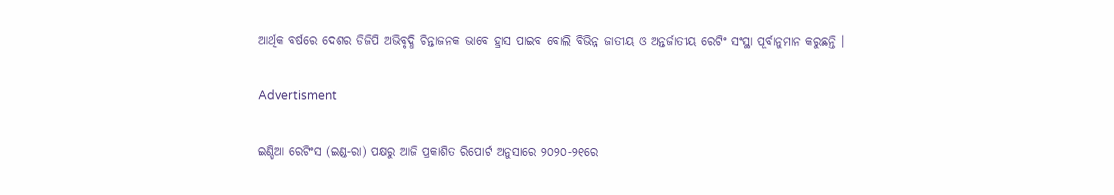ଆର୍ଥିକ ବର୍ଷରେ ଦେଶର ଡିଜିପି ଅଭିବୃଦ୍ଧି ଚିନ୍ତାଜନକ ଭାବେ ହ୍ରାସ ପାଇବ ବୋଲି ବିଭିନ୍ନ ଜାତୀୟ ଓ ଅନ୍ତର୍ଜାତୀୟ ରେଟିଂ ସଂସ୍ଥା ପୂର୍ବାନୁମାନ କରୁଛନ୍ତି ।

Advertisment

ଇଣ୍ଡିଆ ରେଟିଂସ (ଇଣ୍ଡ-ରା) ପକ୍ଷରୁ ଆଜି ପ୍ରକାଶିତ ରିପୋର୍ଟ ଅନୁସାରେ ୨୦୨୦-୨୧ରେ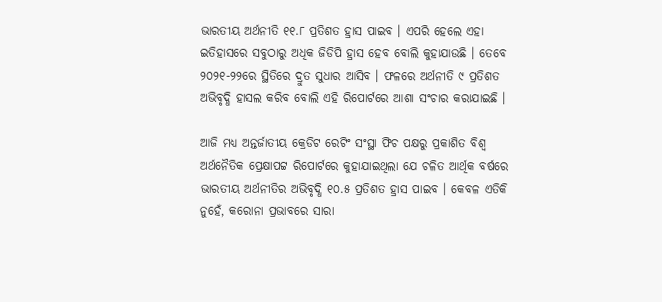ଭାରତୀୟ ଅର୍ଥନୀତି ୧୧.୮ ପ୍ରତିଶତ ହ୍ରାସ ପାଇବ । ଏପରି ହେଲେ ଏହା ଇତିହାସରେ ସବୁଠାରୁ ଅଧିକ ଜିଡିପି ହ୍ରାସ ହେବ ବୋଲି କୁହାଯାଉଛି । ତେବେ ୨୦୨୧-୨୨ରେ ସ୍ଥିତିରେ ଦ୍ରୁତ ସୁଧାର ଆସିବ । ଫଳରେ ଅର୍ଥନୀତି ୯ ପ୍ରତିଶତ ଅଭିବୃଦ୍ଧି ହାସଲ କରିବ ବୋଲି ଏହି ରିପୋର୍ଟରେ ଆଶା ସଂଚାର କରାଯାଇଛି ।

ଆଜି ମଧ୍ୟ ଅନ୍ତର୍ଜାତୀୟ କ୍ରେଡିଟ ରେଟିଂ ସଂସ୍ଥା ଫିଚ ପକ୍ଷରୁ ପ୍ରକାଶିତ ବିଶ୍ୱ ଅର୍ଥନୈତିକ ପ୍ରେକ୍ଷାପଟ୍ଟ ରିପୋର୍ଟରେ କୁହାଯାଇଥିଲା ଯେ ଚଳିତ ଆର୍ଥିକ ବର୍ଷରେ ଭାରତୀୟ ଅର୍ଥନୀତିର ଅଭିବୃଦ୍ଧି ୧୦.୫ ପ୍ରତିଶତ ହ୍ରାସ ପାଇବ । କେବଳ ଏତିକି ନୁହେଁ, କରୋନା ପ୍ରଭାବରେ ସାରା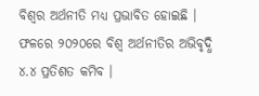ବିଶ୍ୱର ଅର୍ଥନୀତି ମଧ୍ୟ ପ୍ରଭାବିତ ହୋଇଛି । ଫଳରେ ୨୦୨୦ରେ ବିଶ୍ୱ ଅର୍ଥନୀତିର ଅଭିବୃଦ୍ଧି ୪.୪ ପ୍ରତିଶତ କମିବ ।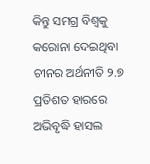କିନ୍ତୁ ସମଗ୍ର ବିଶ୍ୱକୁ କରୋନା ଦେଇଥିବା ଚୀନର ଅର୍ଥନୀତି ୨.୭ ପ୍ରତିଶତ ହାରରେ ଅଭିବୃଦ୍ଧି ହାସଲ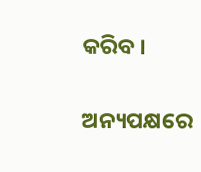କରିବ ।

ଅନ୍ୟପକ୍ଷରେ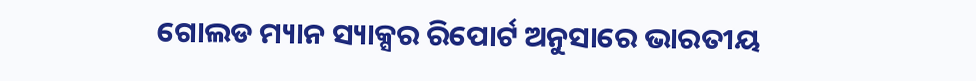ଗୋଲଡ ମ୍ୟାନ ସ୍ୟାକ୍ସର ରିପୋର୍ଟ ଅନୁସାରେ ଭାରତୀୟ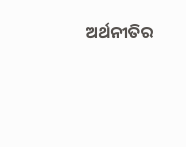ଅର୍ଥନୀତିର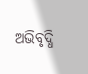ଅଭିବୃଦ୍ଧି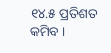୧୪.୫ ପ୍ରତିଶତ କମିବ ।